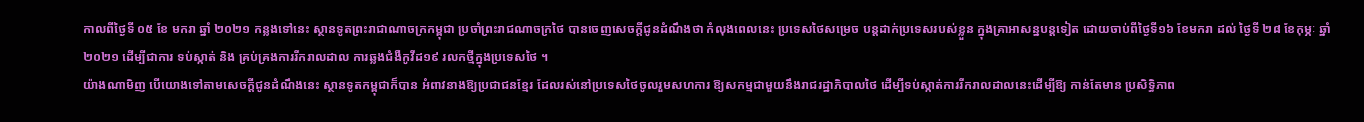កាលពីថ្ងៃទី ០៥ ខែ មករា ឆ្នាំ ២០២១ កន្លងទៅនេះ ស្ថានទូតព្រះរាជាណាចក្រកម្ពុជា ប្រចាំព្រះរាជណាចក្រថៃ បានចេញសេចក្ដីជូនដំណឹងថា កំលុងពេលនេះ ប្រទេសថៃសម្រេច បន្តដាក់ប្រទេសរបស់ខ្លួន ក្នុងគ្រាអាសន្នបន្តទៀត ដោយចាប់ពីថ្ងៃទី១៦ ខែមករា ដល់ ថ្ងៃទី ២៨ ខែកុម្ភៈ ឆ្នាំ ២០២១ ដើម្បីជាការ ទប់ស្កាត់ និង គ្រប់គ្រងការរីករាលដាល ការឆ្លងជំងឺកូវីដ១៩ រលកថ្មីក្នុងប្រទេសថៃ ។
យ៉ាងណាមិញ បើយោងទៅតាមសេចក្ដីជូនដំណឹងនេះ ស្ថានទូតកម្ពុជាក៏បាន អំពាវនាងឱ្យប្រជាជនខ្មែរ ដែលរស់នៅប្រទេសថៃចូលរួមសហការ ឱ្យសកម្មជាមួយនឹងរាជរដ្ឋាភិបាលថៃ ដើម្បីទប់ស្កាត់ការរីករាលដាលនេះដើម្បីឱ្យ កាន់តែមាន ប្រសិទ្ធិភាព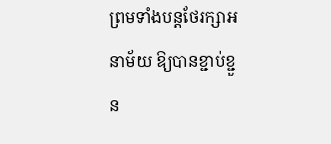ព្រមទាំងបន្តថែរក្សាអនាម័យ ឱ្យបានខ្ជាប់ខ្ជួន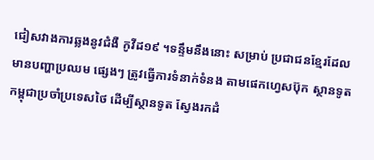ជៀសវាងការឆ្លងនូវជំងឺ កូវីដ១៩ ។ទន្ទឹមនឹងនោះ សម្រាប់ ប្រជាជនខ្មែរដែលមានបញ្ហាប្រឈម ផ្សេងៗ ត្រូវធ្វើការទំនាក់ទំនង តាមផេកហ្វេសប៊ុក ស្ថានទូតកម្ពុជាប្រចាំប្រទេសថៃ ដើម្បីស្ថានទូត ស្វែងរកដំ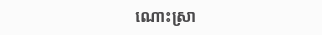ណោះស្រា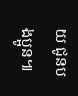យ ជូនបងប្អូន៕